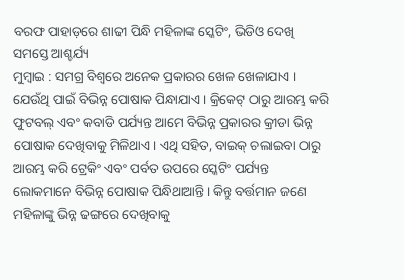ବରଫ ପାହାଡ଼ରେ ଶାଢୀ ପିନ୍ଧି ମହିଳାଙ୍କ ସ୍କେଟିଂ, ଭିଡିଓ ଦେଖି ସମସ୍ତେ ଆଶ୍ଚର୍ଯ୍ୟ
ମୁମ୍ଵାଇ : ସମଗ୍ର ବିଶ୍ୱରେ ଅନେକ ପ୍ରକାରର ଖେଳ ଖେଳାଯାଏ । ଯେଉଁଥି ପାଇଁ ବିଭିନ୍ନ ପୋଷାକ ପିନ୍ଧାଯାଏ । କ୍ରିକେଟ୍ ଠାରୁ ଆରମ୍ଭ କରି ଫୁଟବଲ୍ ଏବଂ କବାଡି ପର୍ଯ୍ୟନ୍ତ ଆମେ ବିଭିନ୍ନ ପ୍ରକାରର କ୍ରୀଡା ଭିନ୍ନ ପୋଷାକ ଦେଖିବାକୁ ମିଳିଥାଏ। ଏଥି ସହିତ, ବାଇକ୍ ଚଲାଇବା ଠାରୁ ଆରମ୍ଭ କରି ଟ୍ରେକିଂ ଏବଂ ପର୍ବତ ଉପରେ ସ୍କେଟିଂ ପର୍ଯ୍ୟନ୍ତ ଲୋକମାନେ ବିଭିନ୍ନ ପୋଷାକ ପିନ୍ଧିଥାଆନ୍ତି। କିନ୍ତୁ ବର୍ତ୍ତମାନ ଜଣେ ମହିଳାଙ୍କୁ ଭିନ୍ନ ଢଙ୍ଗରେ ଦେଖିବାକୁ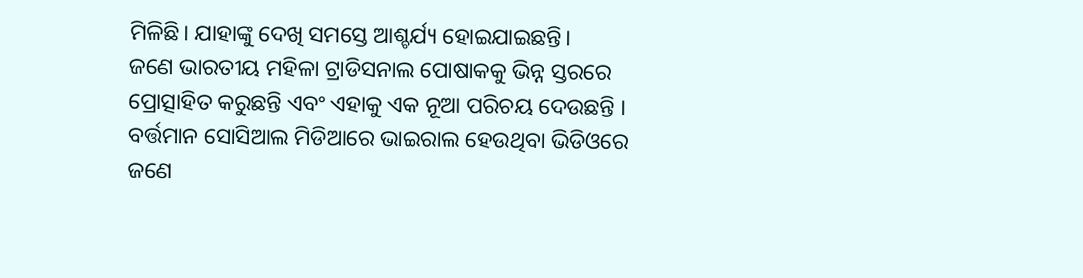ମିଳିଛି। ଯାହାଙ୍କୁ ଦେଖି ସମସ୍ତେ ଆଶ୍ଚର୍ଯ୍ୟ ହୋଇଯାଇଛନ୍ତି।
ଜଣେ ଭାରତୀୟ ମହିଳା ଟ୍ରାଡିସନାଲ ପୋଷାକକୁ ଭିନ୍ନ ସ୍ତରରେ ପ୍ରୋତ୍ସାହିତ କରୁଛନ୍ତି ଏବଂ ଏହାକୁ ଏକ ନୂଆ ପରିଚୟ ଦେଉଛନ୍ତି । ବର୍ତ୍ତମାନ ସୋସିଆଲ ମିଡିଆରେ ଭାଇରାଲ ହେଉଥିବା ଭିଡିଓରେ ଜଣେ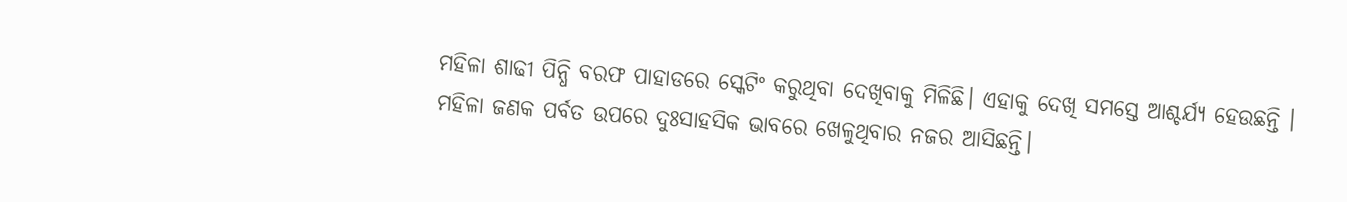ମହିଳା ଶାଢୀ ପିନ୍ଧି ବରଫ ପାହାଡରେ ସ୍କେଟିଂ କରୁଥିବା ଦେଖିବାକୁ ମିଳିଛି। ଏହାକୁ ଦେଖି ସମସ୍ତେ ଆଶ୍ଚର୍ଯ୍ୟ ହେଉଛନ୍ତି । ମହିଳା ଜଣକ ପର୍ବତ ଉପରେ ଦୁଃସାହସିକ ଭାବରେ ଖେଳୁଥିବାର ନଜର ଆସିଛନ୍ତି।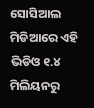ସୋସିଆଲ ମିଡିଆରେ ଏହି ଭିଡିଓ ୧.୪ ମିଲିୟନରୁ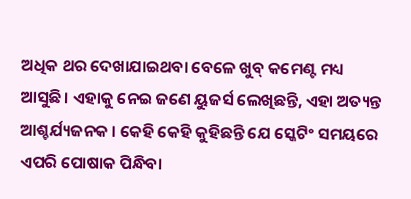ଅଧିକ ଥର ଦେଖାଯାଇଥବା ବେଳେ ଖୁବ୍ କମେଣ୍ଟ ମଧ୍ୟ ଆସୁଛି। ଏହାକୁ ନେଇ ଜଣେ ୟୁଜର୍ସ ଲେଖିଛନ୍ତି, ଏହା ଅତ୍ୟନ୍ତ ଆଶ୍ଚର୍ଯ୍ୟଜନକ । କେହି କେହି କୁହିଛନ୍ତି ଯେ ସ୍କେଟିଂ ସମୟରେ ଏପରି ପୋଷାକ ପିନ୍ଧିବା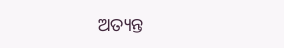ଅତ୍ୟନ୍ତ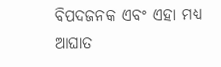ବିପଦଜନକ ଏବଂ ଏହା ମଧ୍ୟ ଆଘାତ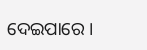ଦେଇପାରେ ।